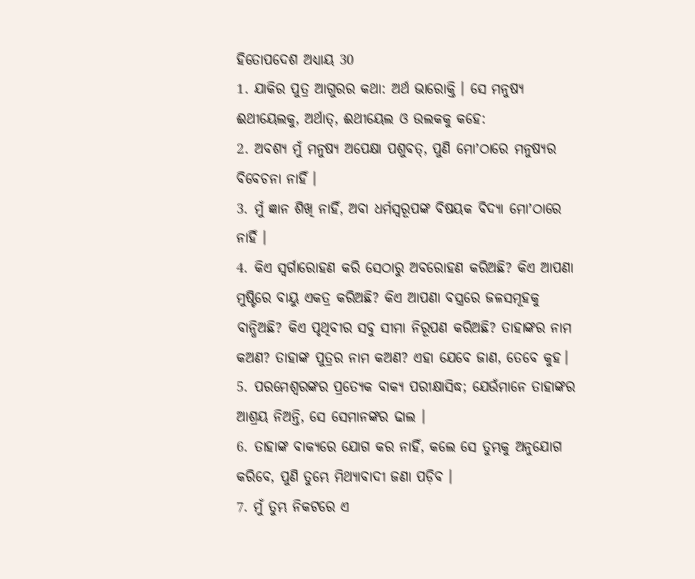ହିତୋପଦେଶ ଅଧ୍ୟାୟ 30
1. ଯାକିର ପୁତ୍ର ଆଗୁରର କଥା: ଅର୍ଥ ଭାରୋକ୍ତି । ସେ ମନୁଷ୍ୟ ଈଥୀୟେଲକୁ, ଅର୍ଥାତ୍, ଈଥୀୟେଲ ଓ ଉଲକକୁ କହେ:
2. ଅବଶ୍ୟ ମୁଁ ମନୁଷ୍ୟ ଅପେକ୍ଷା ପଶୁବତ୍, ପୁଣି ମୋʼଠାରେ ମନୁଷ୍ୟର ବିବେଚନା ନାହିଁ ।
3. ମୁଁ ଜ୍ଞାନ ଶିଖି ନାହିଁ, ଅବା ଧର୍ମସ୍ଵରୂପଙ୍କ ବିଷୟକ ବିଦ୍ୟା ମୋʼଠାରେ ନାହିଁ ।
4. କିଏ ସ୍ଵର୍ଗାରୋହଣ କରି ସେଠାରୁ ଅବରୋହଣ କରିଅଛି? କିଏ ଆପଣା ମୁଷ୍ଟିରେ ବାୟୁ ଏକତ୍ର କରିଅଛି? କିଏ ଆପଣା ବସ୍ତ୍ରରେ ଜଳସମୂହକୁ ବାନ୍ଧିଅଛି? କିଏ ପୃଥିବୀର ସବୁ ସୀମା ନିରୂପଣ କରିଅଛି? ତାହାଙ୍କର ନାମ କଅଣ? ତାହାଙ୍କ ପୁତ୍ରର ନାମ କଅଣ? ଏହା ଯେବେ ଜାଣ, ତେବେ କୁହ।
5. ପରମେଶ୍ଵରଙ୍କର ପ୍ରତ୍ୟେକ ବାକ୍ୟ ପରୀକ୍ଷାସିଦ୍ଧ; ଯେଉଁମାନେ ତାହାଙ୍କର ଆଶ୍ରୟ ନିଅନ୍ତି, ସେ ସେମାନଙ୍କର ଢାଲ ।
6. ତାହାଙ୍କ ବାକ୍ୟରେ ଯୋଗ କର ନାହିଁ, କଲେ ସେ ତୁମ୍ଭକୁ ଅନୁଯୋଗ କରିବେ, ପୁଣି ତୁମ୍ଭେ ମିଥ୍ୟାବାଦୀ ଜଣା ପଡ଼ିବ ।
7. ମୁଁ ତୁମ୍ଭ ନିକଟରେ ଏ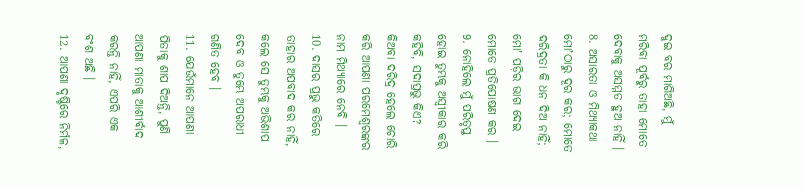ଦୁଇ ବର ମାଗିଅଛି, ମୁଁ ମରିବା ପୂର୍ବରୁ ତାହା ମୋତେ ଦେବାକୁ ଅସମ୍ମତ ହୁଅ ନାହିଁ ।
8. ଅସାରତା ଓ ମିଥ୍ୟାକଥା ମୋʼଠାରୁ ଦୂର କର; ମୋତେ ଦରିଦ୍ରତା କି ଧନ ଦିଅ ନାହିଁ; ମୋʼ ପଡ଼ିର ଭାଗ ଦେଇ ମୋତେ ପ୍ରତିପୋଷଣ କର ।
9. ନୋହିଲେ ମୁଁ ପରିତୃପ୍ତ ହୋଇ ତୁମ୍ଭକୁ ଅସ୍ଵୀକାର କରି କହିବି, ସଦାପ୍ରଭୁ କିଏ? କିଅବା ଦରିଦ୍ର ହେଲେ ଚୋରି କରି ଆପଣା ପରମେଶ୍ଵରଙ୍କର ନାମ ମିଥ୍ୟାରେ ନେବି ।
10. ଦାସର ପ୍ରଭୁ କତିରେ ତାହାର ଅପବାଦ କର ନାହିଁ, କଲେ ସେ ତୁମ୍ଭକୁ ଅଭିଶାପ ଦେବ ଓ ତୁମ୍ଭେ ଅପରାଧୀ ଗଣିତ ହେବ ।
11. ଯେଉଁମାନେ ଆପଣା ପିତାକୁ ଶାପ ଦିଅନ୍ତି, ପୁଣି ଆପଣା ମାତାକୁ ଆଶୀର୍ବାଦ କରନ୍ତି ନାହିଁ, ଏପରି ଏକ ବଂଶ ଅଛି ।
12. ଆପଣା ଦୃଷ୍ଟିରେ ନିର୍ମଳ,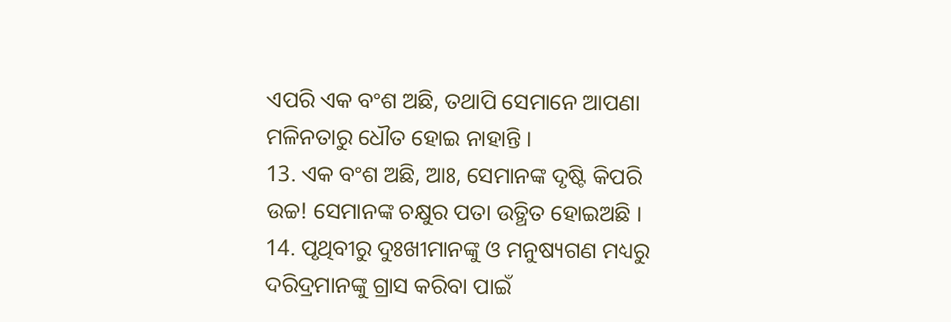ଏପରି ଏକ ବଂଶ ଅଛି, ତଥାପି ସେମାନେ ଆପଣା ମଳିନତାରୁ ଧୌତ ହୋଇ ନାହାନ୍ତି ।
13. ଏକ ବଂଶ ଅଛି, ଆଃ, ସେମାନଙ୍କ ଦୃଷ୍ଟି କିପରି ଉଚ୍ଚ! ସେମାନଙ୍କ ଚକ୍ଷୁର ପତା ଉତ୍ଥିତ ହୋଇଅଛି ।
14. ପୃଥିବୀରୁ ଦୁଃଖୀମାନଙ୍କୁ ଓ ମନୁଷ୍ୟଗଣ ମଧ୍ୟରୁ ଦରିଦ୍ରମାନଙ୍କୁ ଗ୍ରାସ କରିବା ପାଇଁ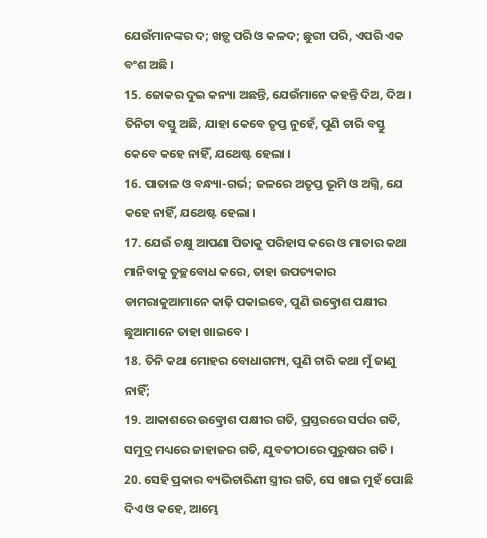ଯେଉଁମାନଙ୍କର ଦ; ଖଡ଼୍ଗ ପରି ଓ କଳଦ; ଛୁରୀ ପରି, ଏପରି ଏକ ବଂଶ ଅଛି ।
15. ଜୋକର ଦୁଇ କନ୍ୟା ଅଛନ୍ତି, ଯେଉଁମାନେ କହନ୍ତି ଦିଅ, ଦିଅ । ତିନିଟା ବସ୍ତୁ ଅଛି, ଯାହା କେବେ ତୃପ୍ତ ନୁହେଁ, ପୁଣି ଚାରି ବସ୍ତୁ କେବେ କହେ ନାହିଁ, ଯଥେଷ୍ଟ ହେଲା ।
16. ପାତାଳ ଓ ବନ୍ଧ୍ୟା-ଗର୍ଭ; ଜଳରେ ଅତୃପ୍ତ ଭୂମି ଓ ଅଗ୍ନି, ଯେ କହେ ନାହିଁ, ଯଥେଷ୍ଟ ହେଲା ।
17. ଯେଉଁ ଚକ୍ଷୁ ଆପଣା ପିତାକୁ ପରିହାସ କରେ ଓ ମାତାର କଥା ମାନିବାକୁ ତୁଚ୍ଛବୋଧ କରେ, ତାହା ଉପତ୍ୟକାର ଡାମରାକୁଆମାନେ କାଢ଼ି ପକାଇବେ, ପୁଣି ଉତ୍କ୍ରୋଶ ପକ୍ଷୀର ଛୁଆମାନେ ତାହା ଖାଇବେ ।
18. ତିନି କଥା ମୋହର ବୋଧାଗମ୍ୟ, ପୁଣି ଚାରି କଥା ମୁଁ ଜାଣୁ ନାହିଁ;
19. ଆକାଶରେ ଉତ୍କ୍ରୋଶ ପକ୍ଷୀର ଗତି, ପ୍ରସ୍ତରରେ ସର୍ପର ଗତି, ସମୁଦ୍ର ମଧ୍ୟରେ ଜାହାଜର ଗତି, ଯୁବତୀଠାରେ ପୁରୁଷର ଗତି ।
20. ସେହି ପ୍ରକାର ବ୍ୟଭିଚାରିଣୀ ସ୍ତ୍ରୀର ଗତି, ସେ ଖାଇ ମୁହଁ ପୋଛି ଦିଏ ଓ କହେ, ଆମ୍ଭେ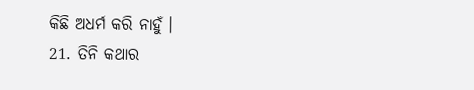କିଛି ଅଧର୍ମ କରି ନାହୁଁ ।
21. ତିନି କଥାର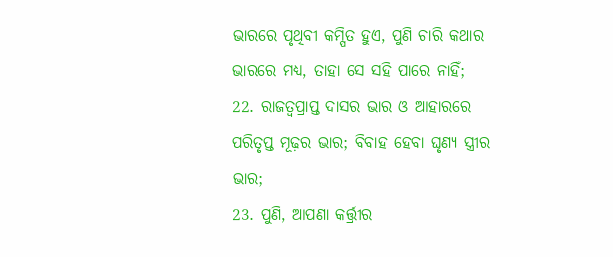ଭାରରେ ପୃଥିବୀ କମ୍ପିତ ହୁଏ, ପୁଣି ଚାରି କଥାର ଭାରରେ ମଧ୍ୟ, ତାହା ସେ ସହି ପାରେ ନାହିଁ;
22. ରାଜତ୍ଵପ୍ରାପ୍ତ ଦାସର ଭାର ଓ ଆହାରରେ ପରିତୃପ୍ତ ମୂଢ଼ର ଭାର; ବିବାହ ହେବା ଘୃଣ୍ୟ ସ୍ତ୍ରୀର ଭାର;
23. ପୁଣି, ଆପଣା କର୍ତ୍ତ୍ରୀର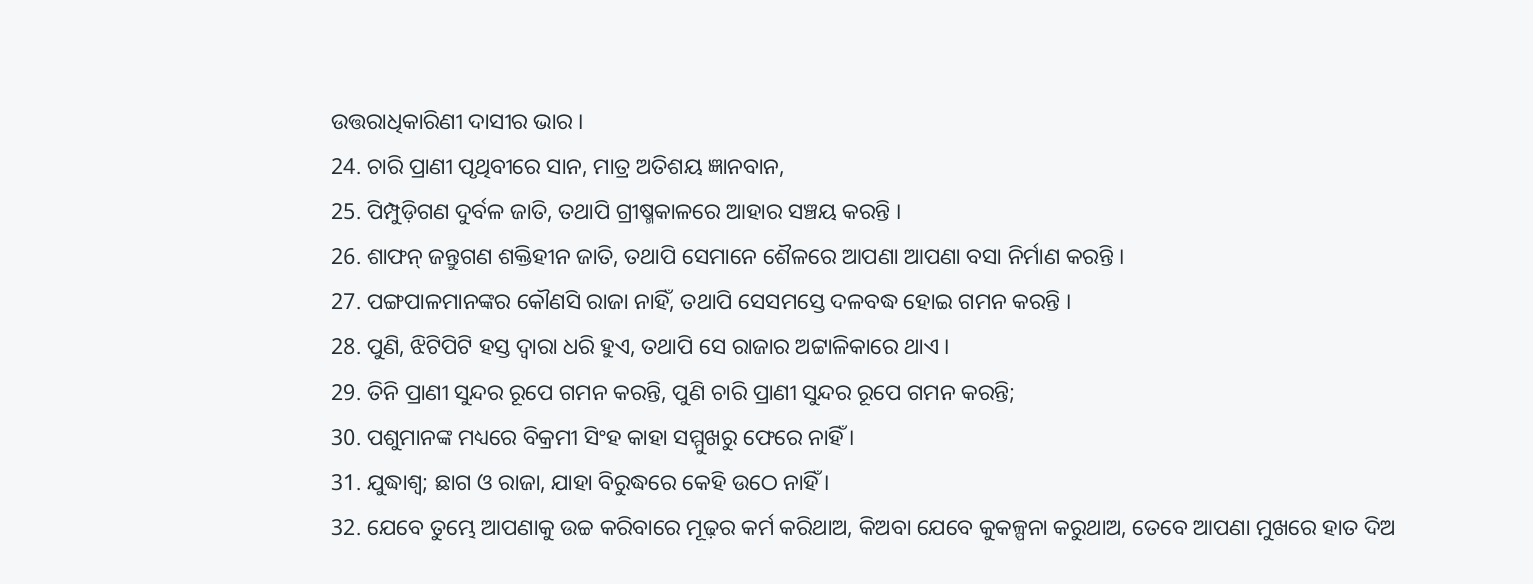ଉତ୍ତରାଧିକାରିଣୀ ଦାସୀର ଭାର ।
24. ଚାରି ପ୍ରାଣୀ ପୃଥିବୀରେ ସାନ, ମାତ୍ର ଅତିଶୟ ଜ୍ଞାନବାନ,
25. ପିମ୍ପୁଡ଼ିଗଣ ଦୁର୍ବଳ ଜାତି, ତଥାପି ଗ୍ରୀଷ୍ମକାଳରେ ଆହାର ସଞ୍ଚୟ କରନ୍ତି ।
26. ଶାଫନ୍ ଜନ୍ତୁଗଣ ଶକ୍ତିହୀନ ଜାତି, ତଥାପି ସେମାନେ ଶୈଳରେ ଆପଣା ଆପଣା ବସା ନିର୍ମାଣ କରନ୍ତି ।
27. ପଙ୍ଗପାଳମାନଙ୍କର କୌଣସି ରାଜା ନାହିଁ, ତଥାପି ସେସମସ୍ତେ ଦଳବଦ୍ଧ ହୋଇ ଗମନ କରନ୍ତି ।
28. ପୁଣି, ଝିଟିପିଟି ହସ୍ତ ଦ୍ଵାରା ଧରି ହୁଏ, ତଥାପି ସେ ରାଜାର ଅଟ୍ଟାଳିକାରେ ଥାଏ ।
29. ତିନି ପ୍ରାଣୀ ସୁନ୍ଦର ରୂପେ ଗମନ କରନ୍ତି, ପୁଣି ଚାରି ପ୍ରାଣୀ ସୁନ୍ଦର ରୂପେ ଗମନ କରନ୍ତି;
30. ପଶୁମାନଙ୍କ ମଧ୍ୟରେ ବିକ୍ରମୀ ସିଂହ କାହା ସମ୍ମୁଖରୁ ଫେରେ ନାହିଁ ।
31. ଯୁଦ୍ଧାଶ୍ଵ; ଛାଗ ଓ ରାଜା, ଯାହା ବିରୁଦ୍ଧରେ କେହି ଉଠେ ନାହିଁ ।
32. ଯେବେ ତୁମ୍ଭେ ଆପଣାକୁ ଉଚ୍ଚ କରିବାରେ ମୂଢ଼ର କର୍ମ କରିଥାଅ, କିଅବା ଯେବେ କୁକଳ୍ପନା କରୁଥାଅ, ତେବେ ଆପଣା ମୁଖରେ ହାତ ଦିଅ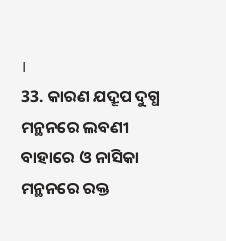।
33. କାରଣ ଯଦ୍ରୂପ ଦୁଗ୍ଧ ମନ୍ଥନରେ ଲବଣୀ ବାହାରେ ଓ ନାସିକା ମନ୍ଥନରେ ରକ୍ତ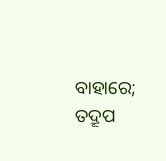ବାହାରେ; ତଦ୍ରୂପ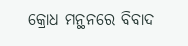କ୍ରୋଧ ମନ୍ଥନରେ ବିବାଦ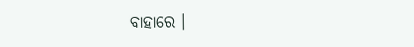ବାହାରେ ।